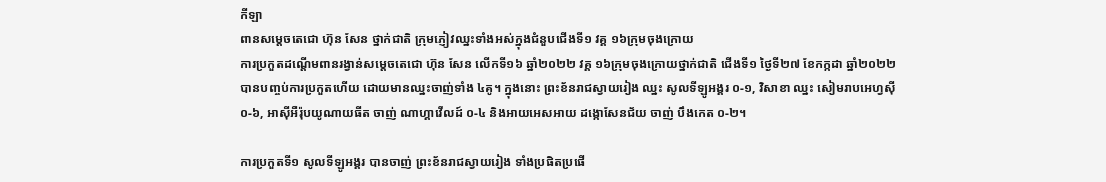កីឡា
ពានសម្តេចតេជោ ហ៊ុន សែន ថ្នាក់ជាតិ ក្រុមភ្ញៀវឈ្នះទាំងអស់ក្នុងជំនួបជើងទី១ វគ្គ ១៦ក្រុមចុងក្រោយ
ការប្រកួតដណ្ដើមពានរង្វាន់សម្តេចតេជោ ហ៊ុន សែន លើកទី១៦ ឆ្នាំ២០២២ វគ្គ ១៦ក្រុមចុងក្រោយថ្នាក់ជាតិ ជើងទី១ ថ្ងៃទី២៧ ខែកក្កដា ឆ្នាំ២០២២ បានបញ្ចប់ការប្រកួតហើយ ដោយមានឈ្នះចាញ់ទាំង ៤គូ។ ក្នុងនោះ ព្រះខ័នរាជស្វាយរៀង ឈ្នះ សូលទីឡូអង្គរ ០-១, វិសាខា ឈ្នះ សៀមរាបអេហ្វស៊ី ០-៦, អាស៊ីអឺរ៉ុបយូណាយធីត ចាញ់ ណាហ្គាវើលដ៍ ០-៤ និងអាយអេសអាយ ដង្កោសែនជ័យ ចាញ់ បឹងកេត ០-២។

ការប្រកួតទី១ សូលទីឡូអង្គរ បានចាញ់ ព្រះខ័នរាជស្វាយរៀង ទាំងប្រផិតប្រផើ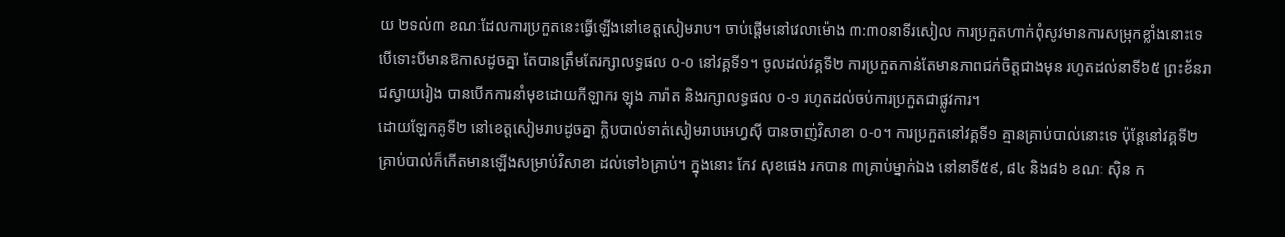យ ២ទល់៣ ខណៈដែលការប្រកួតនេះធ្វើឡើងនៅខេត្តសៀមរាប។ ចាប់ផ្ដើមនៅវេលាម៉ោង ៣:៣០នាទីរសៀល ការប្រកួតហាក់ពុំសូវមានការសម្រុកខ្លាំងនោះទេ បើទោះបីមានឱកាសដូចគ្នា តែបានត្រឹមតែរក្សាលទ្ធផល ០-០ នៅវគ្គទី១។ ចូលដល់វគ្គទី២ ការប្រកួតកាន់តែមានភាពជក់ចិត្តជាងមុន រហូតដល់នាទី៦៥ ព្រះខ័នរាជស្វាយរៀង បានបើកការនាំមុខដោយកីឡាករ ឡុង ភារ៉ាត និងរក្សាលទ្ធផល ០-១ រហូតដល់ចប់ការប្រកួតជាផ្លូវការ។
ដោយឡែកគូទី២ នៅខេត្តសៀមរាបដូចគ្នា ក្លិបបាល់ទាត់សៀមរាបអេហ្វស៊ី បានចាញ់វិសាខា ០-០។ ការប្រកួតនៅវគ្គទី១ គ្មានគ្រាប់បាល់នោះទេ ប៉ុន្តែនៅវគ្គទី២ គ្រាប់បាល់ក៏កើតមានឡើងសម្រាប់វិសាខា ដល់ទៅ៦គ្រាប់។ ក្នុងនោះ កែវ សុខផេង រកបាន ៣គ្រាប់ម្នាក់ឯង នៅនាទី៥៩, ៨៤ និង៨៦ ខណៈ ស៊ិន ក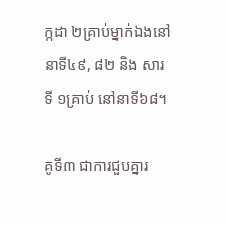ក្កដា ២គ្រាប់ម្នាក់ឯងនៅនាទី៤៩, ៨២ និង សារ ទី ១គ្រាប់ នៅនាទី៦៨។

គូទី៣ ជាការជួបគ្នារ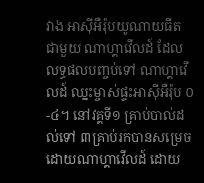វាង អាស៊ីអឺរ៉ុបយូណាយធីត ជាមួយ ណាហ្គាវើលដ៍ ដែលលទ្ធផលបញ្ចប់ទៅ ណាហ្គាវើលដ៍ ឈ្នះម្ចាស់ផ្ទះអាស៊ីអឺរ៉ុប ០-៤។ នៅវគ្គទី១ គ្រាប់បាល់ដល់ទៅ ៣គ្រាប់រកបានសម្រេចដោយណាហ្គាវើលដ៍ ដោយ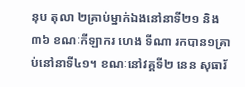នុប តុលា ២គ្រាប់ម្នាក់ឯងនៅនាទី២១ និង៣៦ ខណៈកីឡាករ ហេង ទីណា រកបាន១គ្រាប់នៅនាទី៤១។ ខណៈនៅវគ្គទី២ នេន សុធារ័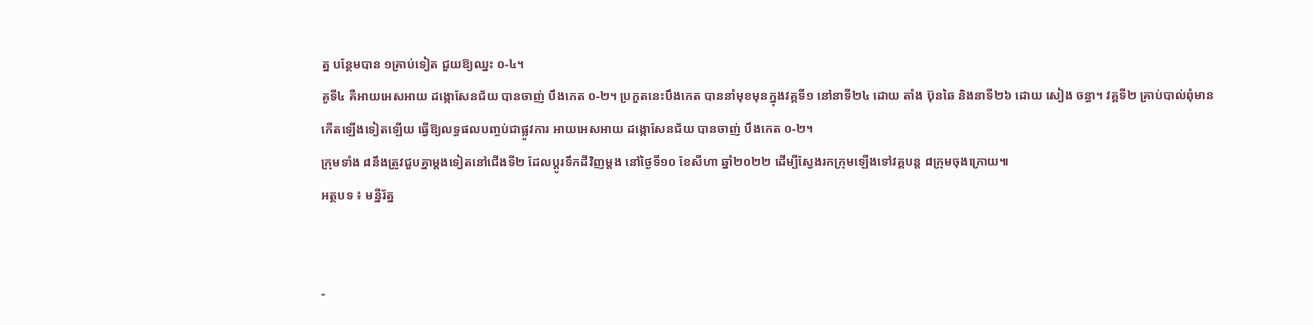ត្ន បន្ថែមបាន ១គ្រាប់ទៀត ជួយឱ្យឈ្នះ ០-៤។
គូទី៤ គឺអាយអេសអាយ ដង្កោសែនជ័យ បានចាញ់ បឹងកេត ០-២។ ប្រកួតនេះបឹងកេត បាននាំមុខមុនក្នុងវគ្គទី១ នៅនាទី២៤ ដោយ តាំង ប៊ុនឆៃ និងនាទី២៦ ដោយ សៀង ចន្ធា។ វគ្គទី២ គ្រាប់បាល់ពុំមានកើតឡើងទៀតឡើយ ធ្វើឱ្យលទ្ធផលបញ្ចប់ជាផ្លូវការ អាយអេសអាយ ដង្កោសែនជ័យ បានចាញ់ បឹងកេត ០-២។
ក្រុមទាំង ៨នឹងត្រូវជួបគ្នាម្ដងទៀតនៅជើងទី២ ដែលប្ដូរទឹកដីវិញម្ដង នៅថ្ងៃទី១០ ខែសីហា ឆ្នាំ២០២២ ដើម្បីស្វែងរកក្រុមឡើងទៅវគ្គបន្ត ៨ក្រុមចុងក្រោយ៕
អត្ថបទ ៖ មន្នីរ័ត្ន


-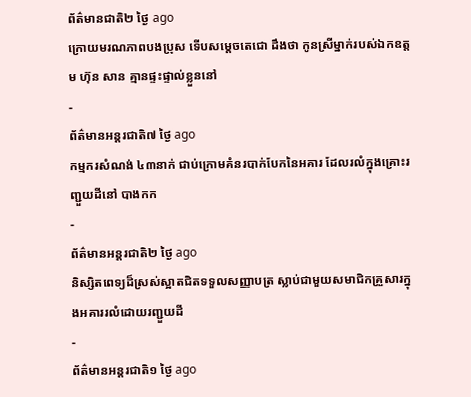ព័ត៌មានជាតិ២ ថ្ងៃ ago
ក្រោយមរណភាពបងប្រុស ទើបសម្ដេចតេជោ ដឹងថា កូនស្រីម្នាក់របស់ឯកឧត្តម ហ៊ុន សាន គ្មានផ្ទះផ្ទាល់ខ្លួននៅ
-
ព័ត៌មានអន្ដរជាតិ៧ ថ្ងៃ ago
កម្មករសំណង់ ៤៣នាក់ ជាប់ក្រោមគំនរបាក់បែកនៃអគារ ដែលរលំក្នុងគ្រោះរញ្ជួយដីនៅ បាងកក
-
ព័ត៌មានអន្ដរជាតិ២ ថ្ងៃ ago
និស្សិតពេទ្យដ៏ស្រស់ស្អាតជិតទទួលសញ្ញាបត្រ ស្លាប់ជាមួយសមាជិកគ្រួសារក្នុងអគាររលំដោយរញ្ជួយដី
-
ព័ត៌មានអន្ដរជាតិ១ ថ្ងៃ ago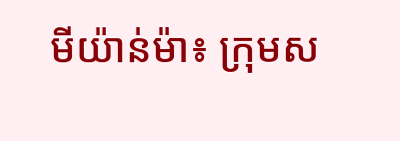មីយ៉ាន់ម៉ា៖ ក្រុមស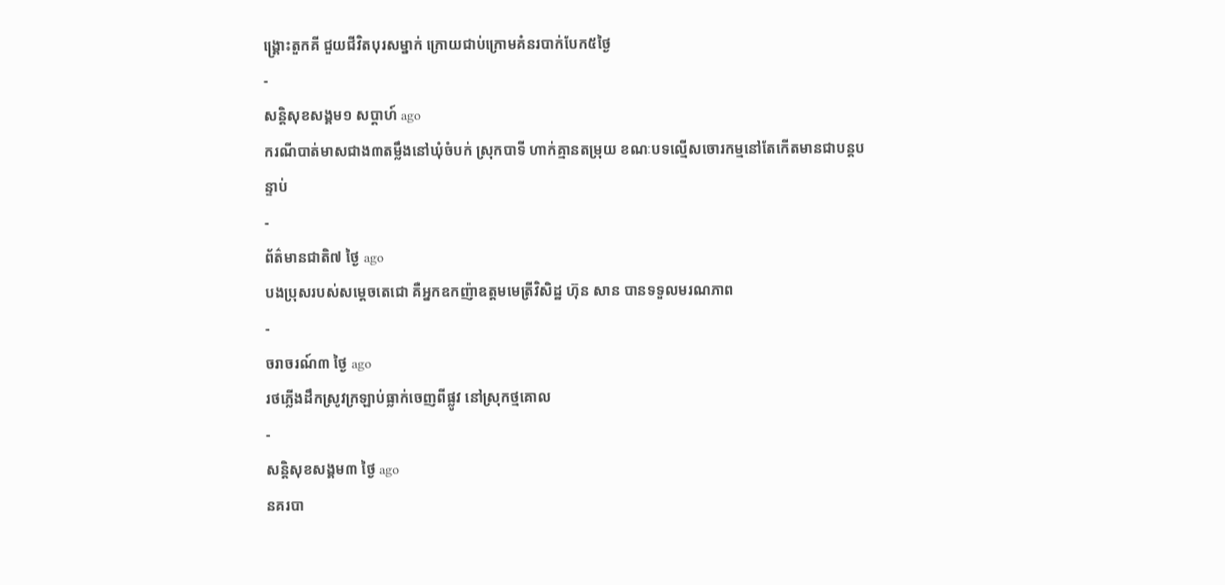ង្គ្រោះតួកគី ជួយជីវិតបុរសម្នាក់ ក្រោយជាប់ក្រោមគំនរបាក់បែក៥ថ្ងៃ
-
សន្តិសុខសង្គម១ សប្តាហ៍ ago
ករណីបាត់មាសជាង៣តម្លឹងនៅឃុំចំបក់ ស្រុកបាទី ហាក់គ្មានតម្រុយ ខណៈបទល្មើសចោរកម្មនៅតែកើតមានជាបន្តបន្ទាប់
-
ព័ត៌មានជាតិ៧ ថ្ងៃ ago
បងប្រុសរបស់សម្ដេចតេជោ គឺអ្នកឧកញ៉ាឧត្តមមេត្រីវិសិដ្ឋ ហ៊ុន សាន បានទទួលមរណភាព
-
ចរាចរណ៍៣ ថ្ងៃ ago
រថភ្លើងដឹកស្រូវក្រឡាប់ធ្លាក់ចេញពីផ្លូវ នៅស្រុកថ្មគោល
-
សន្តិសុខសង្គម៣ ថ្ងៃ ago
នគរបា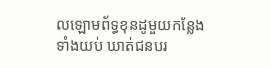លឡោមព័ទ្ធខុនដូមួយកន្លែងទាំងយប់ ឃាត់ជនបរ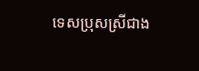ទេសប្រុសស្រីជាង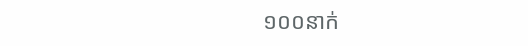១០០នាក់